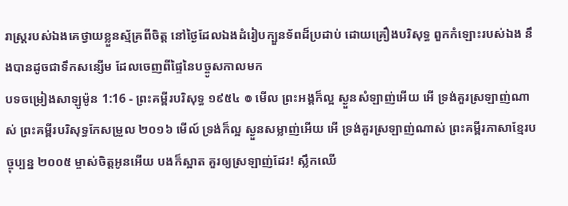រាស្ត្ររបស់ឯងគេថ្វាយខ្លួនស្ម័គ្រពីចិត្ត នៅថ្ងៃដែលឯងដំរៀបក្បួនទ័ពដ៏ប្រដាប់ ដោយគ្រឿងបរិសុទ្ធ ពួកកំឡោះរបស់ឯង នឹងបានដូចជាទឹកសន្សើម ដែលចេញពីផ្ទៃនៃបច្ចូសកាលមក
បទចម្រៀងសាឡូម៉ូន 1:16 - ព្រះគម្ពីរបរិសុទ្ធ ១៩៥៤ ៙ មើល ព្រះអង្គក៏ល្អ ស្ងួនសំឡាញ់អើយ អើ ទ្រង់គួរស្រឡាញ់ណាស់ ព្រះគម្ពីរបរិសុទ្ធកែសម្រួល ២០១៦ មើល៍ ទ្រង់ក៏ល្អ ស្ងួនសម្លាញ់អើយ អើ ទ្រង់គួរស្រឡាញ់ណាស់ ព្រះគម្ពីរភាសាខ្មែរបច្ចុប្បន្ន ២០០៥ ម្ចាស់ចិត្តអូនអើយ បងក៏ស្អាត គួរឲ្យស្រឡាញ់ដែរ! ស្លឹកឈើ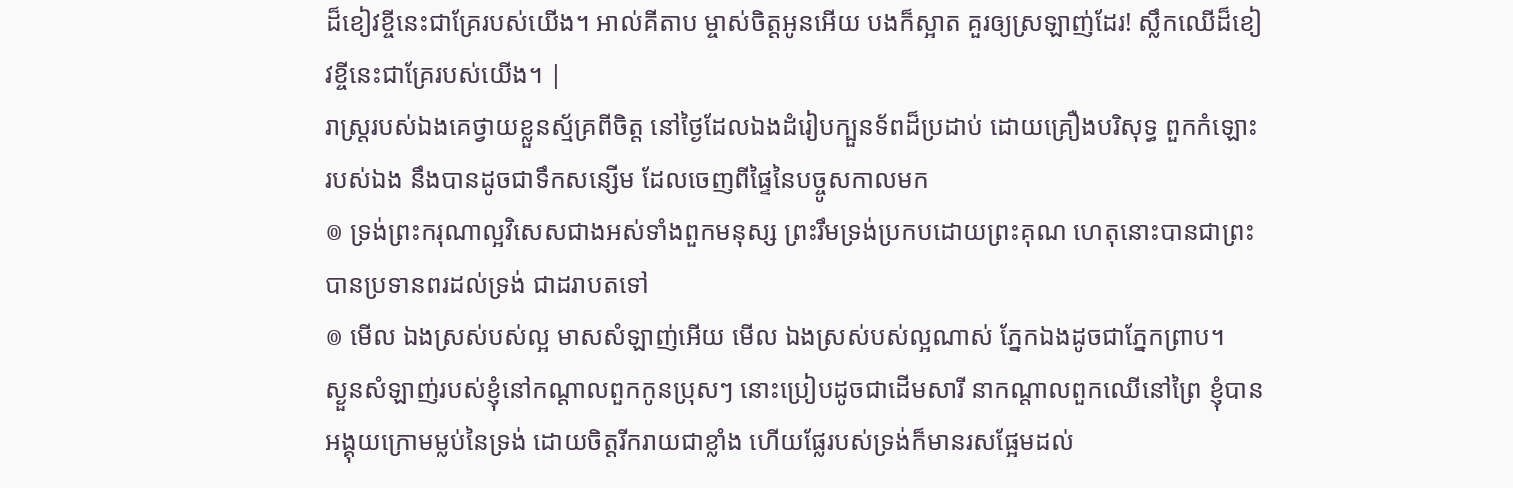ដ៏ខៀវខ្ចីនេះជាគ្រែរបស់យើង។ អាល់គីតាប ម្ចាស់ចិត្តអូនអើយ បងក៏ស្អាត គួរឲ្យស្រឡាញ់ដែរ! ស្លឹកឈើដ៏ខៀវខ្ចីនេះជាគ្រែរបស់យើង។ |
រាស្ត្ររបស់ឯងគេថ្វាយខ្លួនស្ម័គ្រពីចិត្ត នៅថ្ងៃដែលឯងដំរៀបក្បួនទ័ពដ៏ប្រដាប់ ដោយគ្រឿងបរិសុទ្ធ ពួកកំឡោះរបស់ឯង នឹងបានដូចជាទឹកសន្សើម ដែលចេញពីផ្ទៃនៃបច្ចូសកាលមក
៙ ទ្រង់ព្រះករុណាល្អវិសេសជាងអស់ទាំងពួកមនុស្ស ព្រះរឹមទ្រង់ប្រកបដោយព្រះគុណ ហេតុនោះបានជាព្រះបានប្រទានពរដល់ទ្រង់ ជាដរាបតទៅ
៙ មើល ឯងស្រស់បស់ល្អ មាសសំឡាញ់អើយ មើល ឯងស្រស់បស់ល្អណាស់ ភ្នែកឯងដូចជាភ្នែកព្រាប។
ស្ងួនសំឡាញ់របស់ខ្ញុំនៅកណ្តាលពួកកូនប្រុសៗ នោះប្រៀបដូចជាដើមសារី នាកណ្តាលពួកឈើនៅព្រៃ ខ្ញុំបានអង្គុយក្រោមម្លប់នៃទ្រង់ ដោយចិត្តរីករាយជាខ្លាំង ហើយផ្លែរបស់ទ្រង់ក៏មានរសផ្អែមដល់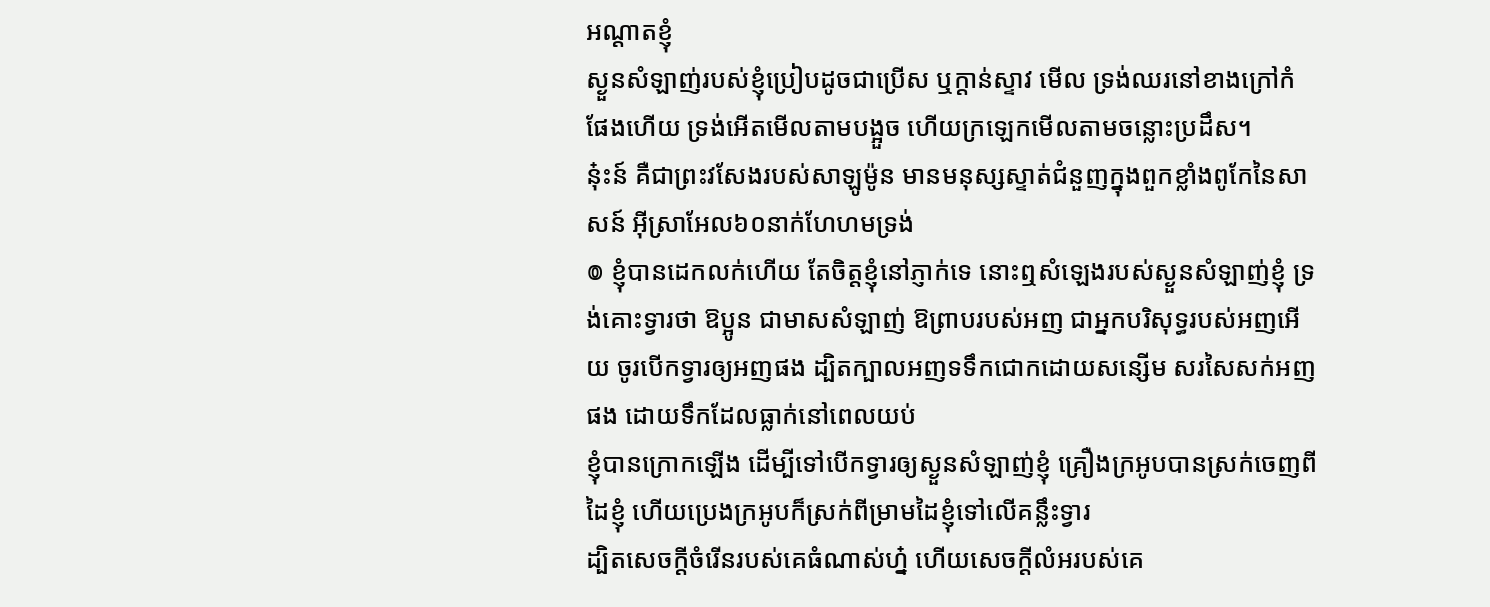អណ្តាតខ្ញុំ
ស្ងួនសំឡាញ់របស់ខ្ញុំប្រៀបដូចជាប្រើស ឬក្តាន់ស្ទាវ មើល ទ្រង់ឈរនៅខាងក្រៅកំផែងហើយ ទ្រង់អើតមើលតាមបង្អួច ហើយក្រឡេកមើលតាមចន្លោះប្រដឹស។
នុ៎ះន៍ គឺជាព្រះវសែងរបស់សាឡូម៉ូន មានមនុស្សស្ទាត់ជំនួញក្នុងពួកខ្លាំងពូកែនៃសាសន៍ អ៊ីស្រាអែល៦០នាក់ហែហមទ្រង់
៙ ខ្ញុំបានដេកលក់ហើយ តែចិត្តខ្ញុំនៅភ្ញាក់ទេ នោះឮសំឡេងរបស់ស្ងួនសំឡាញ់ខ្ញុំ ទ្រង់គោះទ្វារថា ឱប្អូន ជាមាសសំឡាញ់ ឱព្រាបរបស់អញ ជាអ្នកបរិសុទ្ធរបស់អញអើយ ចូរបើកទ្វារឲ្យអញផង ដ្បិតក្បាលអញទទឹកជោកដោយសន្សើម សរសៃសក់អញផង ដោយទឹកដែលធ្លាក់នៅពេលយប់
ខ្ញុំបានក្រោកឡើង ដើម្បីទៅបើកទ្វារឲ្យស្ងួនសំឡាញ់ខ្ញុំ គ្រឿងក្រអូបបានស្រក់ចេញពីដៃខ្ញុំ ហើយប្រេងក្រអូបក៏ស្រក់ពីម្រាមដៃខ្ញុំទៅលើគន្លឹះទ្វារ
ដ្បិតសេចក្ដីចំរើនរបស់គេធំណាស់ហ្ន៎ ហើយសេចក្ដីលំអរបស់គេ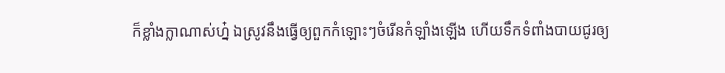ក៏ខ្លាំងក្លាណាស់ហ្ន៎ ឯស្រូវនឹងធ្វើឲ្យពួកកំឡោះៗចំរើនកំឡាំងឡើង ហើយទឹកទំពាំងបាយជូរឲ្យ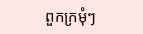ពួកក្រមុំៗ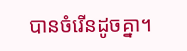បានចំរើនដូចគ្នា។